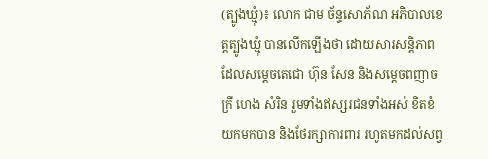(ត្បូងឃ្មុំ)៖ លោក ជាម ច័ន្ទសោភ័ណ អភិបាលខេត្តត្បូងឃ្មុំ បានលើកឡើងថា ដោយសារសន្តិភាព ដែលសម្តេចតេជោ ហ៊ុន សែន និងសម្តេចពញាចក្រី ហេង សំរិន រួមទាំងឥស្សរជនទាំងអស់ ខិតខំយកមកបាន និងថែរក្សាការពារ រហូតមកដល់សព្វ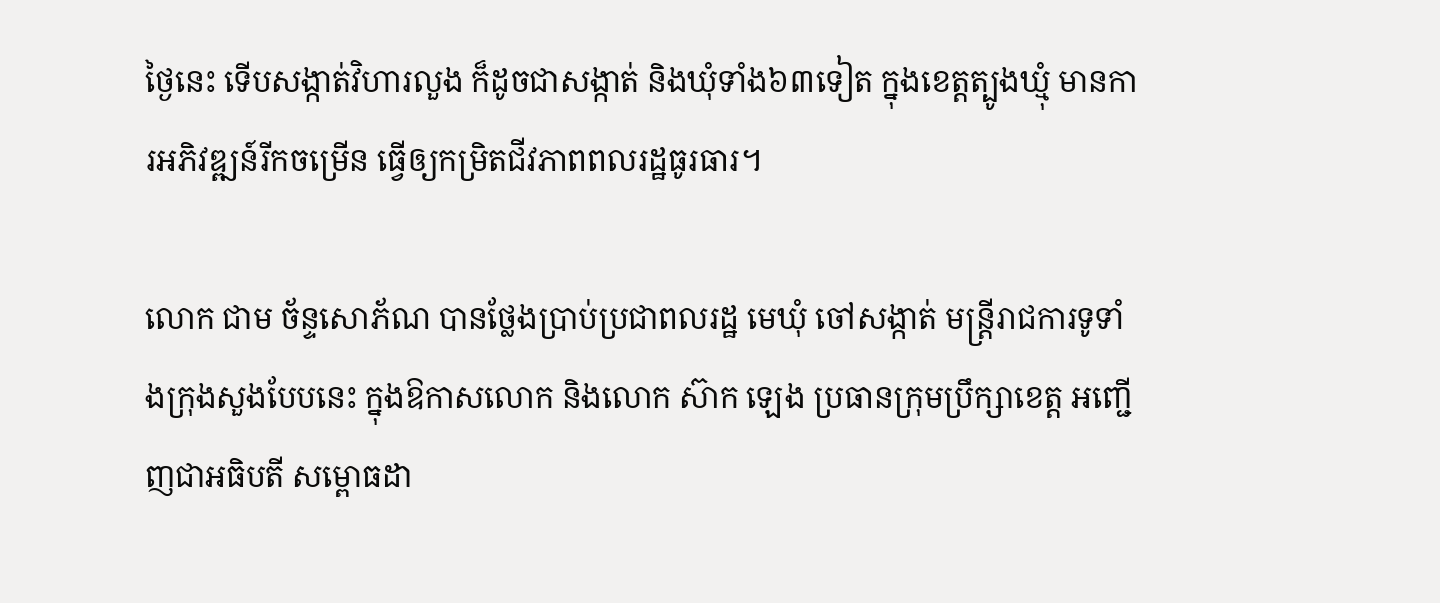ថ្ងៃនេះ ទើបសង្កាត់វិហារលួង ក៏ដូចជាសង្កាត់ និងឃុំទាំង៦៣ទៀត ក្នុងខេត្តត្បូងឃ្មុំ មានការអភិវឌ្ឍន៍រីកចម្រើន ធ្វើឲ្យកម្រិតជីវភាពពលរដ្ឋធូរធារ។

លោក ជាម ច័ន្ទសោភ័ណ បានថ្លែងប្រាប់ប្រជាពលរដ្ឋ មេឃុំ ចៅសង្កាត់ មន្ត្រីរាជការទូទាំងក្រុងសួងបែបនេះ ក្នុងឱកាសលោក និងលោក ស៊ាក ឡេង ប្រធានក្រុមប្រឹក្សាខេត្ត អញ្ជើញជាអធិបតី សម្ពោធដា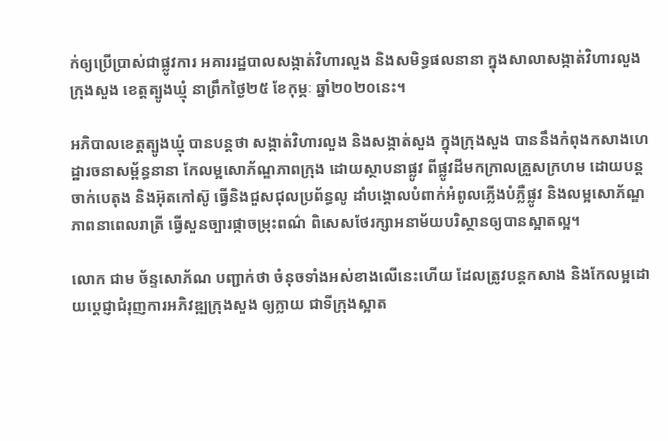ក់ឲ្យប្រើប្រាស់ជាផ្លូវការ អគាររដ្ឋបាលសង្កាត់វិហារលួង និងសមិទ្ធផលនានា ក្នុងសាលាសង្កាត់វិហារលួង ក្រុងសួង ខេត្តត្បូងឃ្មុំ នាព្រឹកថ្ងៃ២៥ ខែកុម្ភៈ ឆ្នាំ២០២០នេះ។

អភិបាលខេត្តត្បូងឃ្មុំ បានបន្តថា សង្កាត់វិហារលួង និងសង្កាត់សួង ក្នុងក្រុងសួង បាននឹងកំពុងកសាងហេដ្ឋារចនាសម្ព័ន្ធនានា កែលម្អសោភ័ណ្ឌភាពក្រុង ដោយស្ថាបនាផ្លូវ ពីផ្លូវដីមកក្រាលគ្រួសក្រហម ដោយបន្តចាក់បេតុង និងអ៊ុតកៅស៊ូ ធ្វើនិងជួសជុលប្រព័ន្ធលូ ដាំបង្គោលបំពាក់អំពូលភ្លើងបំភ្លឺផ្លូវ និងលម្អសោភ័ណ្ឌភាពនាពេលរាត្រី ធ្វើសួនច្បារផ្កាចម្រុះពណ៌ ពិសេសថែរក្សាអនាម័យបរិស្ថានឲ្យបានស្អាតល្អ។

លោក ជាម ច័ន្ទសោភ័ណ បញ្ជាក់ថា ចំនុចទាំងអស់ខាងលើនេះហើយ ដែលត្រូវបន្តកសាង និងកែលម្អដោយប្តេជ្ញាជំរុញការអភិវឌ្ឍក្រុងសួង ឲ្យក្លាយ ជាទីក្រុងស្អាត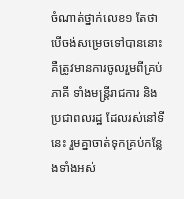ចំណាត់ថ្នាក់លេខ១ តែថាបើចង់សម្រេចទៅបាននោះ គឺត្រូវមានការចូលរួមពីគ្រប់ភាគី ទាំងមន្ត្រីរាជការ និងប្រជាពលរដ្ឋ ដែលរស់នៅទីនេះ រួមគ្នាចាត់ទុកគ្រប់កន្លែងទាំងអស់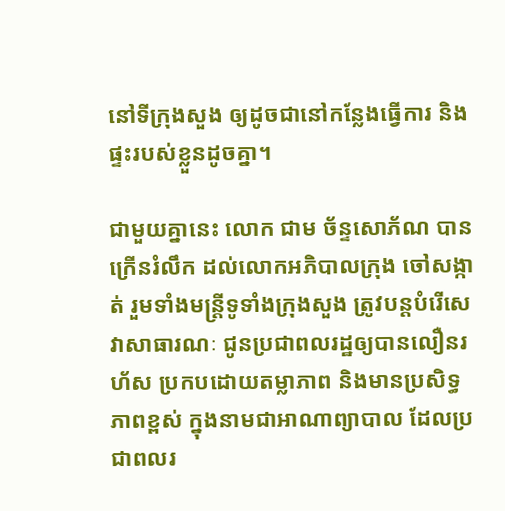នៅទីក្រុងសួង ឲ្យដូចជានៅកន្លែងធ្វើការ និងផ្ទះរបស់ខ្លួនដូចគ្នា។

ជាមួយគ្នានេះ លោក ជាម ច័ន្ទសោភ័ណ បានក្រើនរំលឹក ដល់លោកអភិបាលក្រុង ចៅសង្កាត់ រួមទាំងមន្ត្រីទូទាំងក្រុងសួង ត្រូវបន្តបំរើសេវាសាធារណៈ ជូនប្រជាពលរដ្ឋឲ្យបានលឿនរហ័ស ប្រកបដោយតម្លាភាព និងមានប្រសិទ្ធភាពខ្ពស់ ក្នុងនាមជាអាណាព្យាបាល ដែលប្រជាពលរ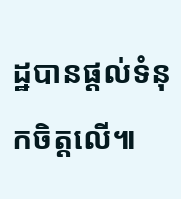ដ្ឋបានផ្តល់ទំនុកចិត្តលើ៕